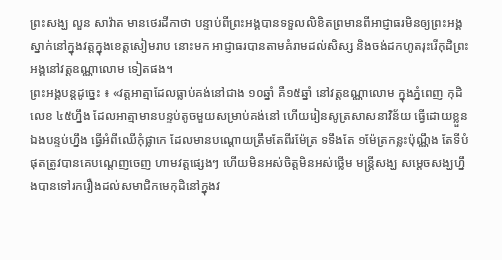ព្រះសង្ឃ លួន សាវ៉ាត មានថេរដីកាថា បន្ទាប់ពីព្រះអង្គបានទទួលលិខិតព្រមានពីអាជ្ញាធរមិនឲ្យព្រះអង្គស្នាក់នៅក្នុងវត្តក្នុងខេត្តសៀមរាប នោះមក អាជ្ញាធរបានតាមគំរាមដល់សិស្ស និងចង់ដកហូតរុះរើកុដិព្រះអង្គនៅវត្តឧណ្ណាលោម ទៀតផង។
ព្រះអង្គបន្តដូច្នេះ ៖ «វត្តអាត្មាដែលធ្លាប់គង់នៅជាង ១០ឆ្នាំ គឺ១៥ឆ្នាំ នៅវត្តឧណ្ណាលោម ក្នុងភ្នំពេញ កុដិលេខ ៤៥ហ្នឹង ដែលអាត្មាមានបន្ទប់តូចមួយសម្រាប់គង់នៅ ហើយរៀនសូត្រសាសនាវិន័យ ធ្វើដោយខ្លួនឯងបន្ទប់ហ្នឹង ធ្វើអំពីឈើកុំផ្លាកេ ដែលមានបណ្ដោយត្រឹមតែពីរម៉ែត្រ ទទឹងតែ ១ម៉ែត្រកន្លះប៉ុណ្ណឹង តែទីបំផុតត្រូវបានគេបណ្ដេញចេញ ហាមវត្តផ្សេងៗ ហើយមិនអស់ចិត្តមិនអស់ថ្លើម មន្ត្រីសង្ឃ សម្ដេចសង្ឃហ្នឹងបានទៅរករឿងដល់សមាជិកមេកុដិនៅក្នុងវ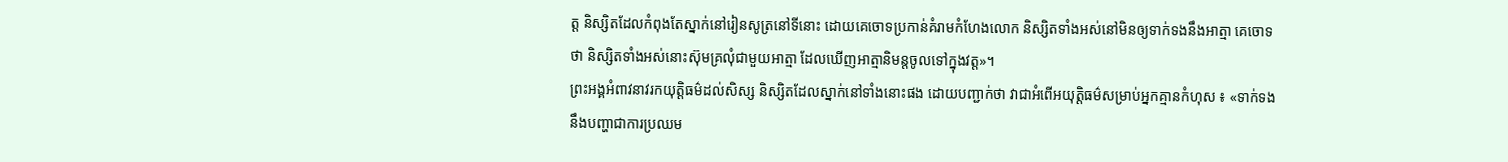ត្ត និស្សិតដែលកំពុងតែស្នាក់នៅរៀនសូត្រនៅទីនោះ ដោយគេចោទប្រកាន់គំរាមកំហែងលោក និស្សិតទាំងអស់នៅមិនឲ្យទាក់ទងនឹងអាត្មា គេចោទថា និស្សិតទាំងអស់នោះស៊ុមគ្រលុំជាមួយអាត្មា ដែលឃើញអាត្មានិមន្តចូលទៅក្នុងវត្ត»។
ព្រះអង្គអំពាវនាវរកយុត្តិធម៌ដល់សិស្ស និស្សិតដែលស្នាក់នៅទាំងនោះផង ដោយបញ្ជាក់ថា វាជាអំពើអយុត្តិធម៌សម្រាប់អ្នកគ្មានកំហុស ៖ «ទាក់ទងនឹងបញ្ហាជាការប្រឈម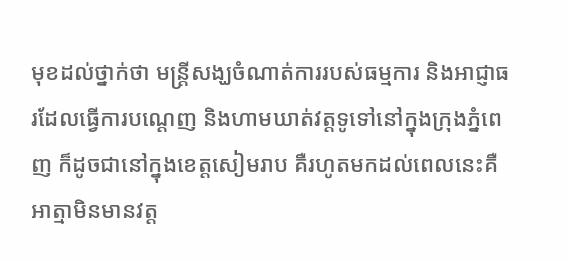មុខដល់ថ្នាក់ថា មន្ត្រីសង្ឃចំណាត់ការរបស់ធម្មការ និងអាជ្ញាធរដែលធ្វើការបណ្ដេញ និងហាមឃាត់វត្តទូទៅនៅក្នុងក្រុងភ្នំពេញ ក៏ដូចជានៅក្នុងខេត្តសៀមរាប គឺរហូតមកដល់ពេលនេះគឺអាត្មាមិនមានវត្ត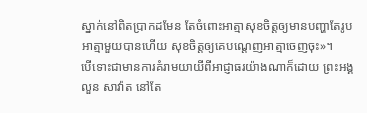ស្នាក់នៅពិតប្រាកដមែន តែចំពោះអាត្មាសុខចិត្តឲ្យមានបញ្ហាតែរូបអាត្មាមួយបានហើយ សុខចិត្តឲ្យគេបណ្ដេញអាត្មាចេញចុះ»។
បើទោះជាមានការគំរាមយាយីពីអាជ្ញាធរយ៉ាងណាក៏ដោយ ព្រះអង្គ លួន សាវ៉ាត នៅតែ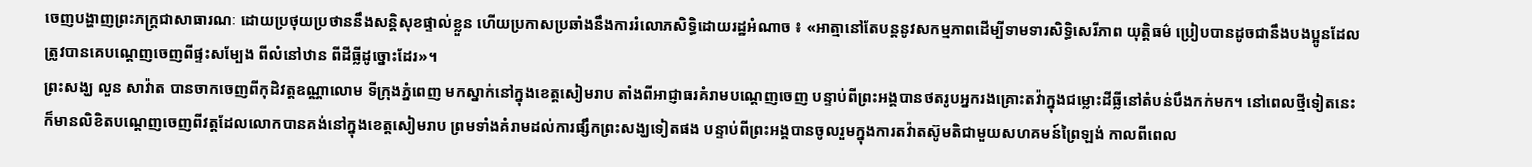ចេញបង្ហាញព្រះភក្ត្រជាសាធារណៈ ដោយប្រថុយប្រថាននឹងសន្តិសុខផ្ទាល់ខ្លួន ហើយប្រកាសប្រឆាំងនឹងការរំលោភសិទ្ធិដោយរដ្ឋអំណាច ៖ «អាត្មានៅតែបន្តនូវសកម្មភាពដើម្បីទាមទារសិទ្ធិសេរីភាព យុត្តិធម៌ ប្រៀបបានដូចជានឹងបងប្អូនដែលត្រូវបានគេបណ្ដេញចេញពីផ្ទះសម្បែង ពីលំនៅឋាន ពីដីធ្លីដូច្នោះដែរ»។
ព្រះសង្ឃ លួន សាវ៉ាត បានចាកចេញពីកុដិវត្តឧណ្ណាលោម ទីក្រុងភ្នំពេញ មកស្នាក់នៅក្នុងខេត្តសៀមរាប តាំងពីអាជ្ញាធរគំរាមបណ្ដេញចេញ បន្ទាប់ពីព្រះអង្គបានថតរូបអ្នករងគ្រោះតវ៉ាក្នុងជម្លោះដីធ្លីនៅតំបន់បឹងកក់មក។ នៅពេលថ្មីទៀតនេះ ក៏មានលិខិតបណ្ដេញចេញពីវត្តដែលលោកបានគង់នៅក្នុងខេត្តសៀមរាប ព្រមទាំងគំរាមដល់ការផ្សឹកព្រះសង្ឃទៀតផង បន្ទាប់ពីព្រះអង្គបានចូលរួមក្នុងការតវ៉ាតស៊ូមតិជាមួយសហគមន៍ព្រៃឡង់ កាលពីពេល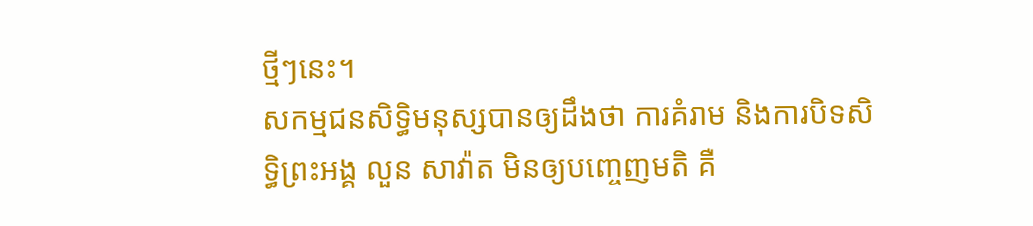ថ្មីៗនេះ។
សកម្មជនសិទ្ធិមនុស្សបានឲ្យដឹងថា ការគំរាម និងការបិទសិទ្ធិព្រះអង្គ លួន សាវ៉ាត មិនឲ្យបញ្ចេញមតិ គឺ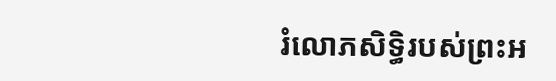រំលោភសិទ្ធិរបស់ព្រះអ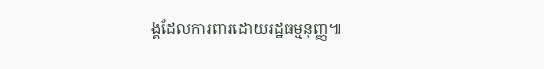ង្គដែលការពារដោយរដ្ឋធម្មនុញ្ញ៕